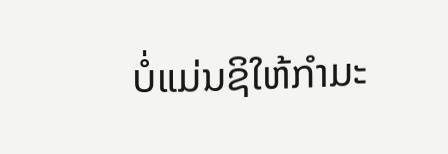ບໍ່ແມ່ນຊິໃຫ້ກໍາມະ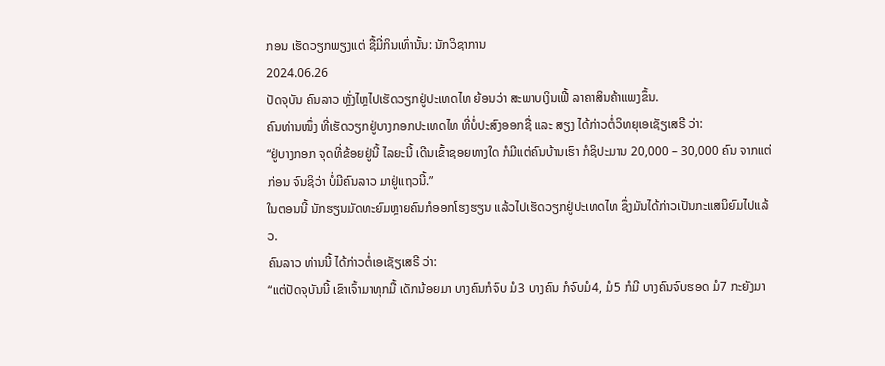ກອນ ເຮັດວຽກພຽງແຕ່ ຊື້ມີ່ກິນເທົ່ານັ້ນ: ນັກວິຊາການ
2024.06.26
ປັດຈຸບັນ ຄົນລາວ ຫຼັ່ງໄຫຼໄປເຮັດວຽກຢູ່ປະເທດໄທ ຍ້ອນວ່າ ສະພາບເງິນເຟີ້ ລາຄາສິນຄ້າແພງຂຶ້ນ.
ຄົນທ່ານໜຶ່ງ ທີ່ເຮັດວຽກຢູ່ບາງກອກປະເທດໄທ ທີ່ບໍ່ປະສົງອອກຊື່ ແລະ ສຽງ ໄດ້ກ່າວຕໍ່ວິທຍຸເອເຊັຽເສຣີ ວ່າ:
“ຢູ່ບາງກອກ ຈຸດທີ່ຂ້ອຍຢູ່ນີ້ ໄລຍະນີ້ ເດີນເຂົ້າຊອຍທາງໃດ ກໍມີແຕ່ຄົນບ້ານເຮົາ ກໍຊິປະມານ 20,000 – 30,000 ຄົນ ຈາກແຕ່ກ່ອນ ຈົນຊິວ່າ ບໍ່ມີຄົນລາວ ມາຢູ່ແຖວນີ້.”
ໃນຕອນນີ້ ນັກຮຽນມັດທະຍົມຫຼາຍຄົນກໍອອກໂຮງຮຽນ ແລ້ວໄປເຮັດວຽກຢູ່ປະເທດໄທ ຊຶ່ງມັນໄດ້ກ່າວເປັນກະແສນິຍົມໄປແລ້ວ.
ຄົນລາວ ທ່ານນີ້ ໄດ້ກ່າວຕໍ່ເອເຊັຽເສຣີ ວ່າ:
“ແຕ່ປັດຈຸບັນນີ້ ເຂົາເຈົ້າມາທຸກມື້ ເດັກນ້ອຍມາ ບາງຄົນກໍຈົບ ມໍ3 ບາງຄົນ ກໍຈົບມໍ4, ມໍ5 ກໍມີ ບາງຄົນຈົບຮອດ ມໍ7 ກະຍັງມາ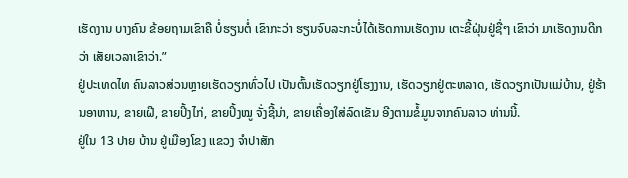ເຮັດງານ ບາງຄົນ ຂ້ອຍຖາມເຂົາຄື ບໍ່ຮຽນຕໍ່ ເຂົາກະວ່າ ຮຽນຈົບລະກະບໍ່ໄດ້ເຮັດການເຮັດງານ ເຕະຂີ້ຝຸ່ນຢູ່ຊື່ໆ ເຂົາວ່າ ມາເຮັດງານດີກວ່າ ເສັຍເວລາເຂົາວ່າ.”
ຢູ່ປະເທດໄທ ຄົນລາວສ່ວນຫຼາຍເຮັດວຽກທົ່ວໄປ ເປັນຕົ້ນເຮັດວຽກຢູ່ໂຮງງານ, ເຮັດວຽກຢູ່ຕະຫລາດ, ເຮັດວຽກເປັນແມ່ບ້ານ, ຢູ່ຮ້ານອາຫານ, ຂາຍເຝີ, ຂາຍປິ້ງໄກ່, ຂາຍປິ້ງໝູ ຈັ່ງຊີ້ນ່າ, ຂາຍເຄື່ອງໃສ່ລົດເຂັນ ອີງຕາມຂໍ້ມູນຈາກຄົນລາວ ທ່ານນີ້.
ຢູ່ໃນ 13 ປາຍ ບ້ານ ຢູ່ເມືອງໂຂງ ແຂວງ ຈໍາປາສັກ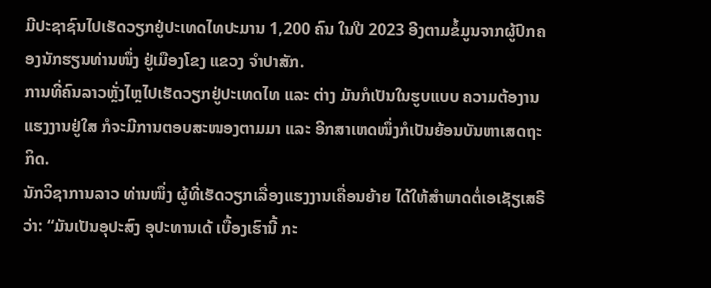ມີປະຊາຊົນໄປເຮັດວຽກຢູ່ປະເທດໄທປະມານ 1,200 ຄົນ ໃນປີ 2023 ອີງຕາມຂໍ້ມູນຈາກຜູ້ປົກຄອງນັກຮຽນທ່ານໜຶ່ງ ຢູ່ເມືອງໂຂງ ແຂວງ ຈໍາປາສັກ.
ການທີ່ຄົນລາວຫຼັ່ງໄຫຼໄປເຮັດວຽກຢູ່ປະເທດໄທ ແລະ ຕ່າງ ມັນກໍເປັນໃນຮູບແບບ ຄວາມຕ້ອງານແຮງງານຢູ່ໃສ ກໍຈະມີການຕອບສະໜອງຕາມມາ ແລະ ອີກສາເຫດໜຶ່ງກໍເປັນຍ້ອນບັນຫາເສດຖະກິດ.
ນັກວິຊາການລາວ ທ່ານໜຶ່ງ ຜູ້ທີ່ເຮັດວຽກເລື່ອງແຮງງານເຄື່ອນຍ້າຍ ໄດ້ໃຫ້ສໍາພາດຕໍ່ເອເຊັຽເສຣີ ວ່າ: “ມັນເປັນອຸປະສົງ ອຸປະທານເດ້ ເບື້ອງເຮົານີ້ ກະ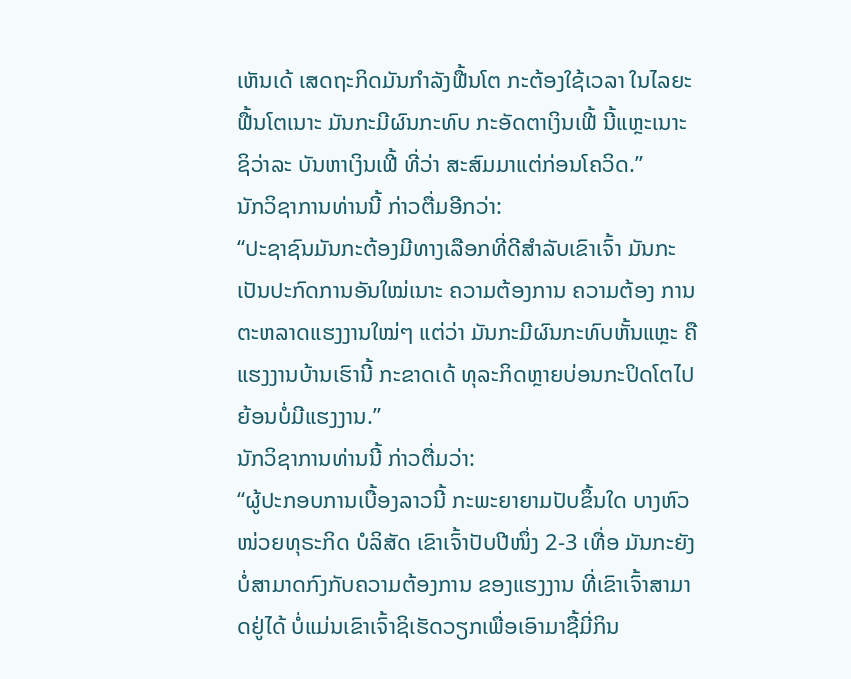ເຫັນເດ້ ເສດຖະກິດມັນກໍາລັງຟື້ນໂຕ ກະຕ້ອງໃຊ້ເວລາ ໃນໄລຍະຟື້ນໂຕເນາະ ມັນກະມີຜົນກະທົບ ກະອັດຕາເງິນເຟີ້ ນີ້ແຫຼະເນາະ ຊິວ່າລະ ບັນຫາເງິນເຟີ້ ທີ່ວ່າ ສະສົມມາແຕ່ກ່ອນໂຄວິດ.”
ນັກວິຊາການທ່ານນີ້ ກ່າວຕື່ມອີກວ່າ:
“ປະຊາຊົນມັນກະຕ້ອງມີທາງເລືອກທີ່ດີສໍາລັບເຂົາເຈົ້າ ມັນກະເປັນປະກົດການອັນໃໝ່ເນາະ ຄວາມຕ້ອງການ ຄວາມຕ້ອງ ການຕະຫລາດແຮງງານໃໝ່ໆ ແຕ່ວ່າ ມັນກະມີຜົນກະທົບຫັ້ນແຫຼະ ຄືແຮງງານບ້ານເຮົານີ້ ກະຂາດເດ້ ທຸລະກິດຫຼາຍບ່ອນກະປິດໂຕໄປຍ້ອນບໍ່ມີແຮງງານ.”
ນັກວິຊາການທ່ານນີ້ ກ່າວຕື່ມວ່າ:
“ຜູ້ປະກອບການເບື້ອງລາວນີ້ ກະພະຍາຍາມປັບຂຶ້ນໃດ ບາງຫົວໜ່ວຍທຸຣະກິດ ບໍລິສັດ ເຂົາເຈົ້າປັບປີໜຶ່ງ 2-3 ເທື່ອ ມັນກະຍັງບໍ່ສາມາດກົງກັບຄວາມຕ້ອງການ ຂອງແຮງງານ ທີ່ເຂົາເຈົ້າສາມາດຢູ່ໄດ້ ບໍ່ແມ່ນເຂົາເຈົ້າຊິເຮັດວຽກເພື່ອເອົາມາຊື້ມີ່ກິນ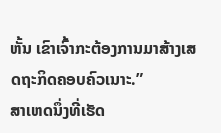ຫັ້ນ ເຂົາເຈົ້າກະຕ້ອງການມາສ້າງເສດຖະກິດຄອບຄົວເນາະ.”
ສາເຫດນຶ່ງທີ່ເຮັດ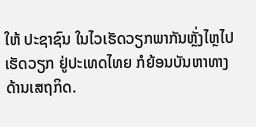ໃຫ້ ປະຊາຊົນ ໃນໄວເຮັດວຽກພາກັນຫຼັ່ງໄຫຼໄປເຮັດວຽກ ຢູ່ປະເທດໄທຍ ກໍຍ້ອນບັນຫາທາງດ້ານເສຖກິດ.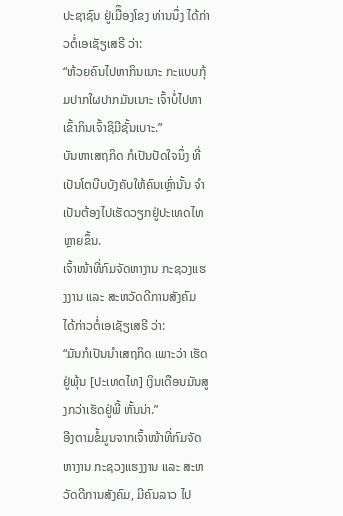ປະຊາຊົນ ຢູ່ເມືຶອງໂຂງ ທ່ານນຶ່ງ ໄດ້ກ່າວຕໍ່ເອເຊັຽເສຣີ ວ່າ:
“ຫ້ວຍຄົນໄປຫາກິນເນາະ ກະແບບກຸ້ມປາກໃຜປາກມັນເນາະ ເຈົ້າບໍ່ໄປຫາ ເຂົ້າກິນເຈົ້າຊິມີຊັ້ນເບາະ.”
ບັນຫາເສຖກິດ ກໍເປັນປັດໃຈນຶ່ງ ທີ່ເປັນໂຕບີບບັງຄັບໃຫ້ຄົນເຫຼົ່ານັ້ນ ຈໍາເປັນຕ້ອງໄປເຮັດວຽກຢູ່ປະເທດໄທ ຫຼາຍຂຶ້ນ.
ເຈົ້າໜ້າທີ່ກົມຈັດຫາງານ ກະຊວງແຮງງານ ແລະ ສະຫວັດດີການສັງຄົມ ໄດ້ກ່າວຕໍ່ເອເຊັຽເສຣີ ວ່າ:
“ມັນກໍເປັນນໍາເສຖກິດ ເພາະວ່າ ເຮັດຢູ່ພຸ້ນ [ປະເທດໄທ] ເງິນເດືອນມັນສູງກວ່າເຮັດຢູ່ພີ້ ຫັ້ນນ່າ.”
ອີງຕາມຂໍ້ມູນຈາກເຈົ້າໜ້າທີ່ກົມຈັດຫາງານ ກະຊວງແຮງງານ ແລະ ສະຫວັດດີການສັງຄົມ, ມີຄົນລາວ ໄປ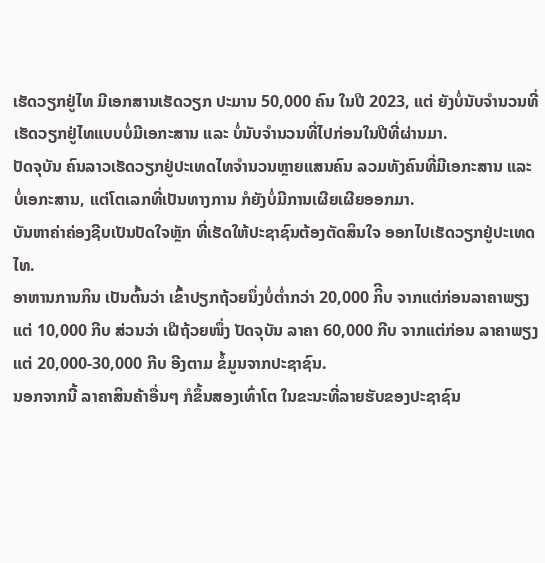ເຮັດວຽກຢູ່ໄທ ມີເອກສານເຮັດວຽກ ປະມານ 50,000 ຄົນ ໃນປີ 2023, ແຕ່ ຍັງບໍ່ນັບຈໍານວນທີ່ເຮັດວຽກຢູ່ໄທແບບບໍ່ມີເອກະສານ ແລະ ບໍ່ນັບຈໍານວນທີ່ໄປກ່ອນໃນປີທີ່ຜ່ານມາ.
ປັດຈຸບັນ ຄົນລາວເຮັດວຽກຢູ່ປະເທດໄທຈໍານວນຫຼາຍແສນຄົນ ລວມທັງຄົນທີ່ມີເອກະສານ ແລະ ບໍ່ເອກະສານ, ແຕ່ໂຕເລກທີ່ເປັນທາງການ ກໍຍັງບໍ່ມີການເຜີຍເຜີຍອອກມາ.
ບັນຫາຄ່າຄ່ອງຊີບເປັນປັດໃຈຫຼັກ ທີ່ເຮັດໃຫ້ປະຊາຊົນຕ້ອງຕັດສິນໃຈ ອອກໄປເຮັດວຽກຢູ່ປະເທດໄທ.
ອາຫານການກິນ ເປັນຕົ້ນວ່າ ເຂົ້າປຽກຖ້ວຍນຶ່ງບໍ່ຕໍ່າກວ່າ 20,000 ກິີບ ຈາກແຕ່ກ່ອນລາຄາພຽງແຕ່ 10,000 ກີບ ສ່ວນວ່າ ເຝີຖ້ວຍໜຶ່ງ ປັດຈຸບັນ ລາຄາ 60,000 ກີບ ຈາກແຕ່ກ່ອນ ລາຄາພຽງແຕ່ 20,000-30,000 ກີບ ອີງຕາມ ຂໍ້ມູນຈາກປະຊາຊົນ.
ນອກຈາກນີ້ ລາຄາສິນຄ້າອື່ນໆ ກໍຂຶ້ນສອງເທົ່າໂຕ ໃນຂະນະທີ່ລາຍຮັບຂອງປະຊາຊົນ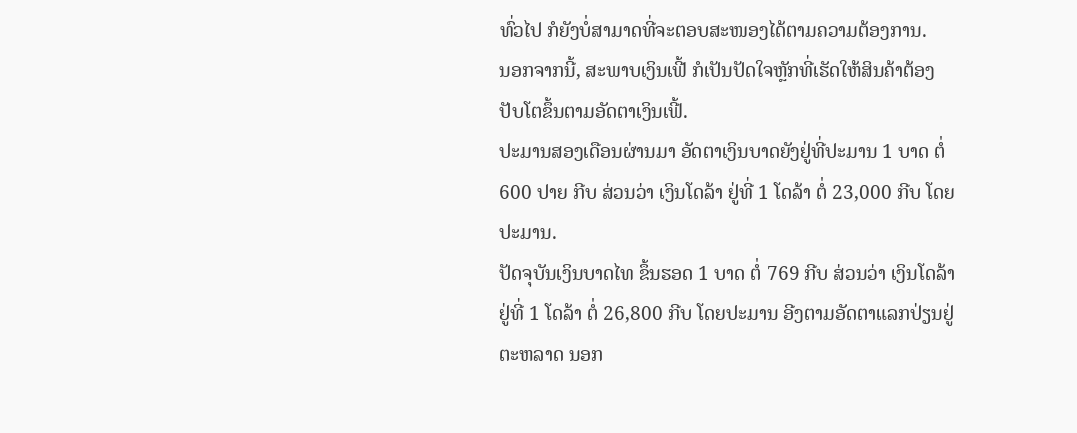ທົ່ວໄປ ກໍຍັງບໍ່ສາມາດທີ່ຈະຕອບສະໜອງໄດ້ຕາມຄວາມຕ້ອງການ.
ນອກຈາກນີ້, ສະພາບເງິນເຟີ້ ກໍເປັນປັດໃຈຫຼັກທີ່ເຮັດໃຫ້ສິນຄ້າຕ້ອງປັບໂຕຂຶ້ນຕາມອັດຕາເງິນເຟີ້.
ປະມານສອງເດືອນຜ່ານມາ ອັດຕາເງິນບາດຍັງຢູ່ທີ່ປະມານ 1 ບາດ ຕໍ່ 600 ປາຍ ກີບ ສ່ວນວ່າ ເງິນໂດລ້າ ຢູ່ທີ່ 1 ໂດລ້າ ຕໍ່ 23,000 ກີບ ໂດຍປະມານ.
ປັດຈຸບັນເງິນບາດໄທ ຂຶ້ນຮອດ 1 ບາດ ຕໍ່ 769 ກີບ ສ່ວນວ່າ ເງິນໂດລ້າ ຢູ່ທີ່ 1 ໂດລ້າ ຕໍ່ 26,800 ກີບ ໂດຍປະມານ ອີງຕາມອັດຕາແລກປ່ຽນຢູ່ຕະຫລາດ ນອກ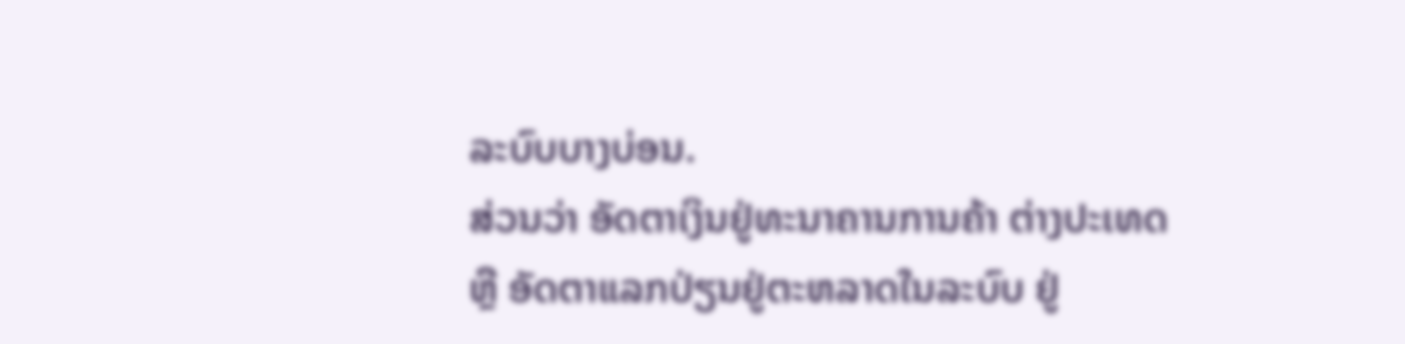ລະບົບບາງບ່ອນ.
ສ່ວນວ່າ ອັດຕາເງິນຢູ່ທະນາຄານການຄ້າ ຕ່າງປະເທດ ຫຼື ອັດຕາແລກປ່ຽນຢູ່ຕະຫລາດໃນລະບົບ ຢູ່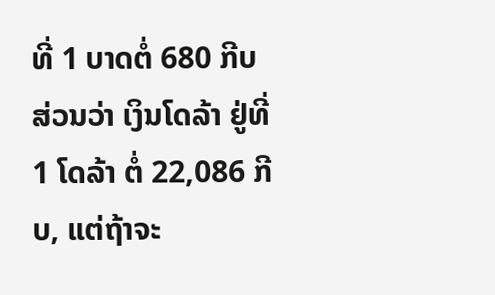ທີ່ 1 ບາດຕໍ່ 680 ກີບ ສ່ວນວ່າ ເງິນໂດລ້າ ຢູ່ທີ່ 1 ໂດລ້າ ຕໍ່ 22,086 ກີບ, ແຕ່ຖ້າຈະ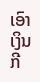ເອົາເງິນກີ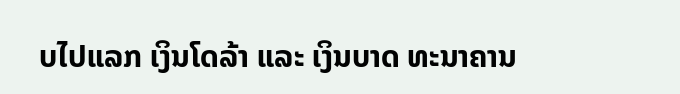ບໄປແລກ ເງິນໂດລ້າ ແລະ ເງິນບາດ ທະນາຄານ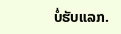ບໍ່ຮັບແລກ.